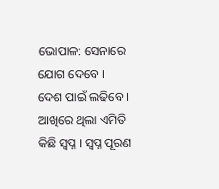ଭୋପାଳ: ସେନାରେ ଯୋଗ ଦେବେ । ଦେଶ ପାଇଁ ଲଢିବେ । ଆଖିରେ ଥିଲା ଏମିତି କିଛି ସ୍ୱପ୍ନ । ସ୍ୱପ୍ନ ପୂରଣ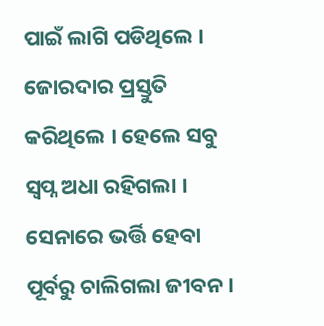ପାଇଁ ଲାଗି ପଡିଥିଲେ । ଜୋରଦାର ପ୍ରସ୍ତୁତି କରିଥିଲେ । ହେଲେ ସବୁ ସ୍ୱପ୍ନ ଅଧା ରହିଗଲା । ସେନାରେ ଭର୍ତ୍ତି ହେବା ପୂର୍ବରୁ ଚାଲିଗଲା ଜୀବନ ।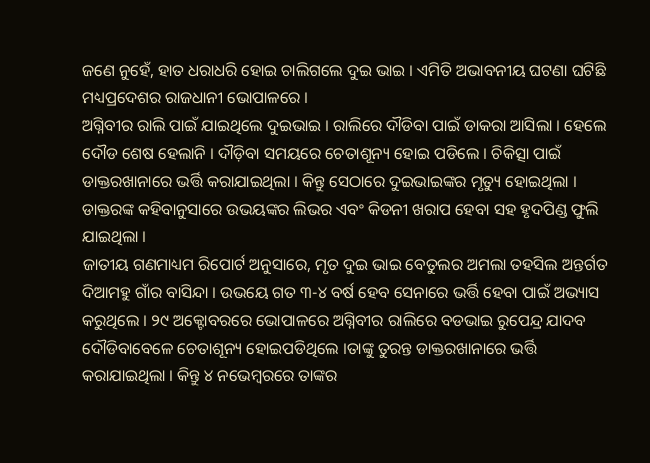ଜଣେ ନୁହେଁ, ହାତ ଧରାଧରି ହୋଇ ଚାଲିଗଲେ ଦୁଇ ଭାଇ । ଏମିତି ଅଭାବନୀୟ ଘଟଣା ଘଟିଛି ମଧ୍ୟପ୍ରଦେଶର ରାଜଧାନୀ ଭୋପାଳରେ ।
ଅଗ୍ନିବୀର ରାଲି ପାଇଁ ଯାଇଥିଲେ ଦୁଇଭାଇ । ରାଲିରେ ଦୗଡିବା ପାଇଁ ଡାକରା ଆସିଲା । ହେଲେ ଦୌଡ ଶେଷ ହେଲାନି । ଦୗଡ଼ିବା ସମୟରେ ଚେତାଶୂନ୍ୟ ହୋଇ ପଡିଲେ । ଚିକିତ୍ସା ପାଇଁ ଡାକ୍ତରଖାନାରେ ଭର୍ତ୍ତି କରାଯାଇଥିଲା । କିନ୍ତୁ ସେଠାରେ ଦୁଇଭାଇଙ୍କର ମୃତ୍ୟୁ ହୋଇଥିଲା । ଡାକ୍ତରଙ୍କ କହିବାନୁସାରେ ଉଭୟଙ୍କର ଲିଭର ଏବଂ କିଡନୀ ଖରାପ ହେବା ସହ ହୃଦପିଣ୍ଡ ଫୁଲି ଯାଇଥିଲା ।
ଜାତୀୟ ଗଣମାଧ୍ୟମ ରିପୋର୍ଟ ଅନୁସାରେ, ମୃତ ଦୁଇ ଭାଇ ବେତୁଲର ଅମଲା ତହସିଲ ଅନ୍ତର୍ଗତ ଦିଆମହୁ ଗାଁର ବାସିନ୍ଦା । ଉଭୟେ ଗତ ୩-୪ ବର୍ଷ ହେବ ସେନାରେ ଭର୍ତ୍ତି ହେବା ପାଇଁ ଅଭ୍ୟାସ କରୁଥିଲେ । ୨୯ ଅକ୍ଟୋବରରେ ଭୋପାଳରେ ଅଗ୍ନିବୀର ରାଲିରେ ବଡଭାଇ ରୁପେନ୍ଦ୍ର ଯାଦବ ଦୌଡିବାବେଳେ ଚେତାଶୂନ୍ୟ ହୋଇପଡିଥିଲେ ।ତାଙ୍କୁ ତୁରନ୍ତ ଡାକ୍ତରଖାନାରେ ଭର୍ତ୍ତି କରାଯାଇଥିଲା । କିନ୍ତୁ ୪ ନଭେମ୍ୱରରେ ତାଙ୍କର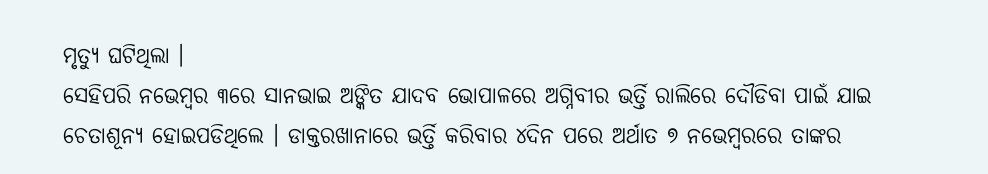ମୃତ୍ୟୁ ଘଟିଥିଲା ।
ସେହିପରି ନଭେମ୍ୱର ୩ରେ ସାନଭାଇ ଅଙ୍କିତ ଯାଦବ ଭୋପାଳରେ ଅଗ୍ନିବୀର ଭର୍ତ୍ତି ରାଲିରେ ଦୌଡିବା ପାଇଁ ଯାଇ ଚେତାଶୂନ୍ୟ ହୋଇପଡିଥିଲେ । ଡାକ୍ତରଖାନାରେ ଭର୍ତ୍ତି କରିବାର ୪ଦିନ ପରେ ଅର୍ଥାତ ୭ ନଭେମ୍ୱରରେ ତାଙ୍କର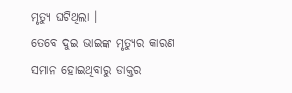ମୃତ୍ୟୁ ଘଟିଥିଲା ।
ତେବେ ଦୁଇ ଭାଇଙ୍କ ମୃତ୍ୟୁର କାରଣ ସମାନ ହୋଇଥିବାରୁ ଡାକ୍ତର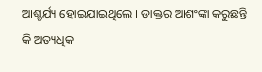ଆଶ୍ଚର୍ଯ୍ୟ ହୋଇଯାଇଥିଲେ । ଡାକ୍ତର ଆଶଂଙ୍କା କରୁଛନ୍ତି କି ଅତ୍ୟଧିକ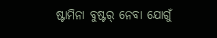ଷ୍ଟାମିନା ବୁଷ୍ଟର୍ ନେବା ଯୋଗୁଁ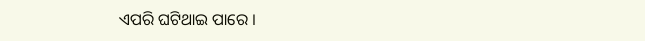ଏପରି ଘଟିଥାଇ ପାରେ ।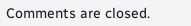Comments are closed.